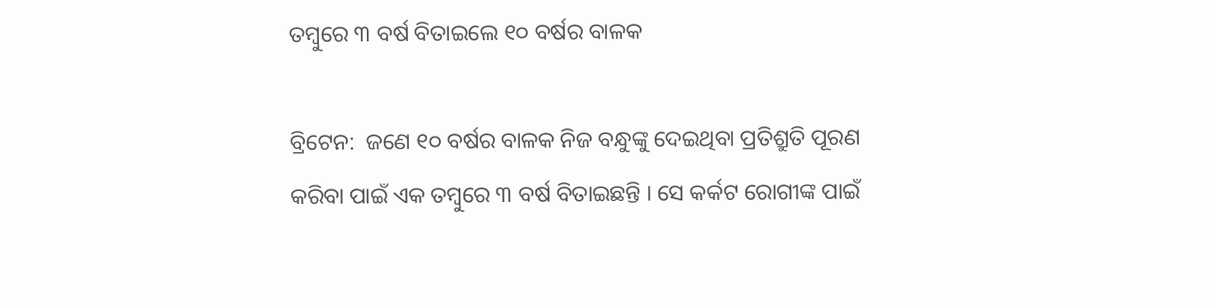ତମ୍ବୁରେ ୩ ବର୍ଷ ବିତାଇଲେ ୧୦ ବର୍ଷର ବାଳକ

ବ୍ରିଟେନ:  ଜଣେ ୧୦ ବର୍ଷର ବାଳକ ନିଜ ବନ୍ଧୁଙ୍କୁ ଦେଇଥିବା ପ୍ରତିଶ୍ରୁତି ପୂରଣ କରିବା ପାଇଁ ଏକ ତମ୍ବୁରେ ୩ ବର୍ଷ ବିତାଇଛନ୍ତି । ସେ କର୍କଟ ରୋଗୀଙ୍କ ପାଇଁ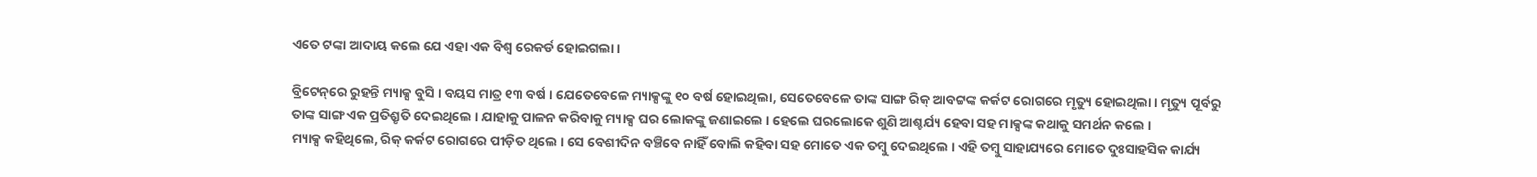ଏତେ ଟଙ୍କା ଆଦାୟ କଲେ ଯେ ଏହା ଏକ ବିଶ୍ୱ ରେକର୍ଡ ହୋଇଗଲା ।

ବ୍ରିଟେନ୍‌ରେ ରୁହନ୍ତି ମ୍ୟାକ୍ସ ବୁସି । ବୟସ ମାତ୍ର ୧୩ ବର୍ଷ । ଯେତେବେଳେ ମ୍ୟାକ୍ସଙ୍କୁ ୧୦ ବର୍ଷ ହୋଇଥିଲା, ସେତେବେଳେ ତାଙ୍କ ସାଙ୍ଗ ରିକ୍ ଆବଟ୍ଟଙ୍କ କର୍କଟ ରୋଗରେ ମୃତ୍ୟୁ ହୋଇଥିଲା । ମୃତ୍ୟୁ ପୂର୍ବରୁ ତାଙ୍କ ସାଙ୍ଗ ଏକ ପ୍ରତିଶ୍ରୃତି ଦେଇଥିଲେ । ଯାହାକୁ ପାଳନ କରିବାକୁ ମ୍ୟାକ୍ସ ଘର ଲୋକଙ୍କୁ ଜଣାଇଲେ । ହେଲେ ଘରଲୋକେ ଶୁଣି ଆଶ୍ଚର୍ଯ୍ୟ ହେବା ସହ ମାକ୍ସଙ୍କ କଥାକୁ ସମର୍ଥନ କଲେ ।
ମ୍ୟାକ୍ସ କହିଥିଲେ, ରିକ୍ କର୍କଟ ରୋଗରେ ପୀଡ଼ିତ ଥିଲେ । ସେ ବେଶୀଦିନ ବଞ୍ଚିବେ ନାହିଁ ବୋଲି କହିବା ସହ ମୋତେ ଏକ ତମ୍ବୁ ଦେଇଥିଲେ । ଏହି ତମ୍ବୁ ସାହାଯ୍ୟରେ ମୋତେ ଦୁଃସାହସିକ କାର୍ଯ୍ୟ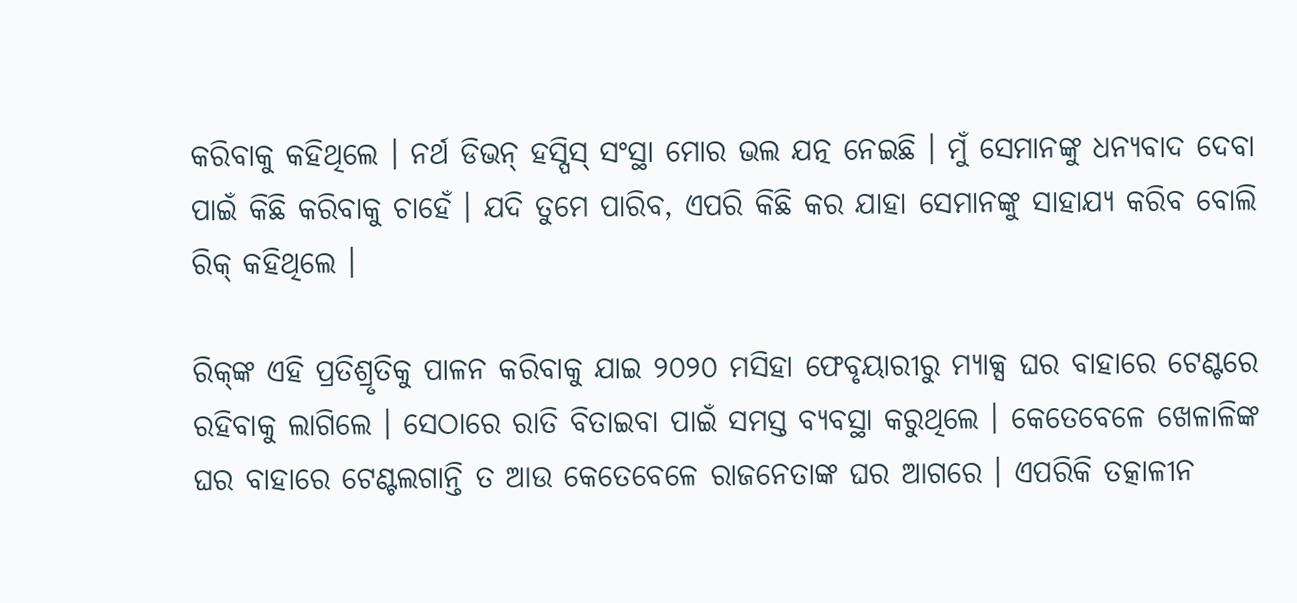କରିବାକୁ କହିଥିଲେ । ନର୍ଥ ଡିଭନ୍ ହସ୍ପିସ୍ ସଂସ୍ଥା ମୋର ଭଲ ଯତ୍ନ ନେଇଛି । ମୁଁ ସେମାନଙ୍କୁ ଧନ୍ୟବାଦ ଦେବା ପାଇଁ କିଛି କରିବାକୁ ଚାହେଁ । ଯଦି ତୁମେ ପାରିବ, ଏପରି କିଛି କର ଯାହା ସେମାନଙ୍କୁ ସାହାଯ୍ୟ କରିବ ବୋଲି ରିକ୍ କହିଥିଲେ ।

ରିକ୍‌ଙ୍କ ଏହି ପ୍ରତିଶ୍ରୃତିକୁ ପାଳନ କରିବାକୁ ଯାଇ ୨୦୨୦ ମସିହା ଫେବୃୟାରୀରୁ ମ୍ୟାକ୍ସ ଘର ବାହାରେ ଟେଣ୍ଟରେ ରହିବାକୁ ଲାଗିଲେ । ସେଠାରେ ରାତି ବିତାଇବା ପାଇଁ ସମସ୍ତ ବ୍ୟବସ୍ଥା କରୁଥିଲେ । କେତେବେଳେ ଖେଳାଳିଙ୍କ ଘର ବାହାରେ ଟେଣ୍ଟଲଗାନ୍ତି ତ ଆଉ କେତେବେଳେ ରାଜନେତାଙ୍କ ଘର ଆଗରେ । ଏପରିକି ତତ୍କାଳୀନ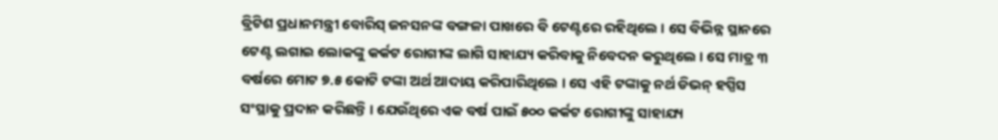ବ୍ରିଟିଶ ପ୍ରଧାନମନ୍ତ୍ରୀ ବୋରିସ୍ ଜନସନଙ୍କ ବଙ୍ଗଳା ପାଖରେ ବି ଟେଣ୍ଟରେ ରହିଥିଲେ । ସେ ବିଭିନ୍ନ ସ୍ଥାନରେ ଟେଣ୍ଟ ଲଗାଇ ଲୋକଙ୍କୁ କର୍କଟ ରୋଗୀଙ୍କ ଲାଗି ସାହାଯ୍ୟ କରିବାକୁ ନିବେଦନ କରୁଥିଲେ । ସେ ମାତ୍ର ୩ ବର୍ଷରେ ମୋଟ ୭.୫ କୋଟି ଟଙ୍କା ଅର୍ଥ ଆଦାୟ କରିପାରିଥିଲେ । ସେ ଏହି ଟଙ୍କାକୁ ନର୍ଥ ଡିଭନ୍ ହସ୍ପିସ ସଂସ୍ଥାକୁ ପ୍ରଦାନ କରିଛନ୍ତି । ଯେଉଁଥିରେ ଏକ ବର୍ଷ ପାଇଁ ୫୦୦ କର୍କଟ ରୋଗୀଙ୍କୁ ସାହାଯ୍ୟ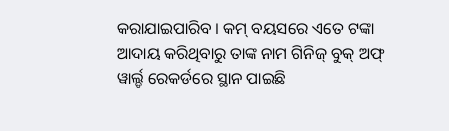କରାଯାଇପାରିବ । କମ୍ ବୟସରେ ଏତେ ଟଙ୍କା ଆଦାୟ କରିଥିବାରୁ ତାଙ୍କ ନାମ ଗିନିଜ୍ ବୁକ୍ ଅଫ୍ ୱାର୍ଲ୍ଡ ରେକର୍ଡରେ ସ୍ଥାନ ପାଇଛି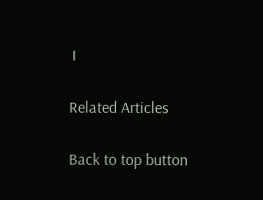।

Related Articles

Back to top button